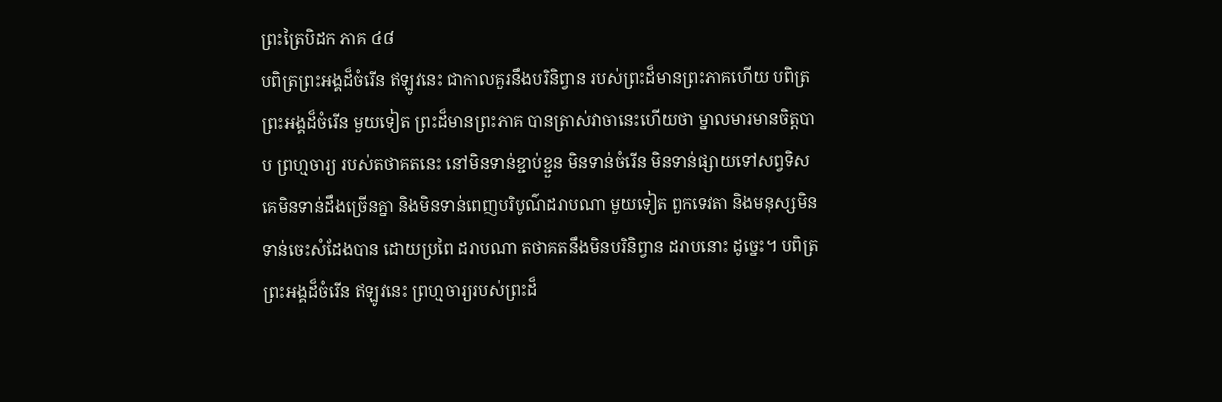ព្រះត្រៃបិដក ភាគ ៤៨
បពិត្រព្រះអង្គដ៏ចំរើន ឥឡូវនេះ ជាកាលគួរនឹងបរិនិព្វាន របស់ព្រះដ៏មានព្រះភាគហើយ បពិត្រព្រះអង្គដ៏ចំរើន មួយទៀត ព្រះដ៏មានព្រះភាគ បានត្រាស់វាចានេះហើយថា ម្នាលមារមានចិត្តបាប ព្រហ្មចារ្យ របស់តថាគតនេះ នៅមិនទាន់ខ្ជាប់ខ្ជួន មិនទាន់ចំរើន មិនទាន់ផ្សាយទៅសព្វទិស គេមិនទាន់ដឹងច្រើនគ្នា និងមិនទាន់ពេញបរិបូណ៌ដរាបណា មួយទៀត ពួកទេវតា និងមនុស្សមិនទាន់ចេះសំដែងបាន ដោយប្រពៃ ដរាបណា តថាគតនឹងមិនបរិនិព្វាន ដរាបនោះ ដូច្នេះ។ បពិត្រព្រះអង្គដ៏ចំរើន ឥឡូវនេះ ព្រហ្មចារ្យរបស់ព្រះដ៏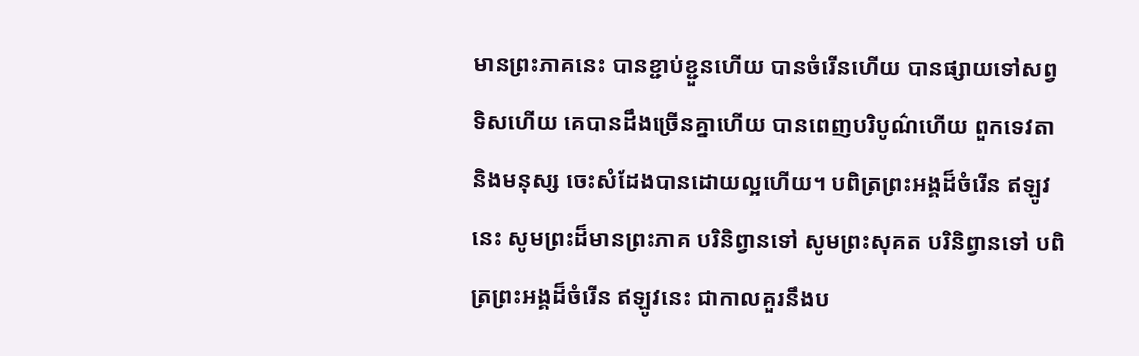មានព្រះភាគនេះ បានខ្ជាប់ខ្ជួនហើយ បានចំរើនហើយ បានផ្សាយទៅសព្វទិសហើយ គេបានដឹងច្រើនគ្នាហើយ បានពេញបរិបូណ៌ហើយ ពួកទេវតា និងមនុស្ស ចេះសំដែងបានដោយល្អហើយ។ បពិត្រព្រះអង្គដ៏ចំរើន ឥឡូវនេះ សូមព្រះដ៏មានព្រះភាគ បរិនិព្វានទៅ សូមព្រះសុគត បរិនិព្វានទៅ បពិត្រព្រះអង្គដ៏ចំរើន ឥឡូវនេះ ជាកាលគួរនឹងប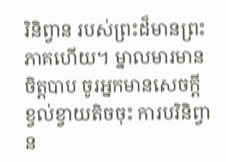រិនិព្វាន របស់ព្រះដ៏មានព្រះភាគហើយ។ ម្នាលមារមានចិត្តបាប ចូរអ្នកមានសេចក្ដីខ្វល់ខ្វាយតិចចុះ ការបរិនិព្វាន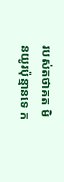របស់តថាគត មិនយូរប៉ុន្មានទេ ក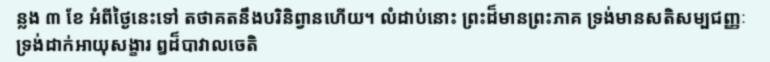ន្លង ៣ ខែ អំពីថ្ងៃនេះទៅ តថាគតនឹងបរិនិព្វានហើយ។ លំដាប់នោះ ព្រះដ៏មានព្រះភាគ ទ្រង់មានសតិសម្បជញ្ញៈ ទ្រង់ដាក់អាយុសង្ខារ ឰដ៏បាវាលចេតិ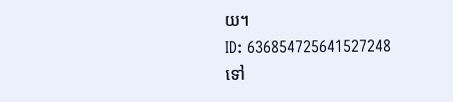យ។
ID: 636854725641527248
ទៅ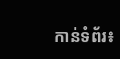កាន់ទំព័រ៖